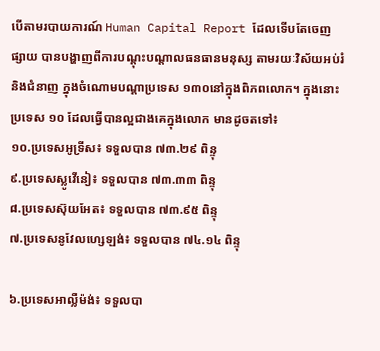បើតាមរបាយការណ៍ Human Capital Report ដែលទើបតែចេញផ្សាយ បានបង្ហាញពីការបណ្ដុះបណ្ដាលធនធានមនុស្ស តាមរយៈវិស័យអប់រំ និងជំនាញ ក្នុងចំណោមបណ្ដាប្រទេស ១៣០នៅក្នុងពិភពលោក។ ក្នុងនោះប្រទេស ១០ ដែលធ្វើបានល្អជាងគេក្នុងលោក មានដូចតទៅ៖
១០.ប្រទេសអូទ្រីស៖ ទទួលបាន ៧៣.២៩ ពិន្ទុ
៩.ប្រទេសស្លូវើនៀ៖ ទទួលបាន ៧៣.៣៣ ពិន្ទុ
៨.ប្រទេសស៊ុយអែត៖ ទទួលបាន ៧៣.៩៥ ពិន្ទុ
៧.ប្រទេសនូវែលហ្សេឡង់៖ ទទួលបាន ៧៤.១៤ ពិន្ទុ

៦.ប្រទេសអាល្លឺម៉ង់៖ ទទួលបា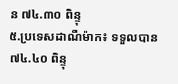ន ៧៤.៣០ ពិន្ទុ
៥.ប្រទេសដាណឺម៉ាក៖ ទទួលបាន ៧៤.៤០ ពិន្ទុ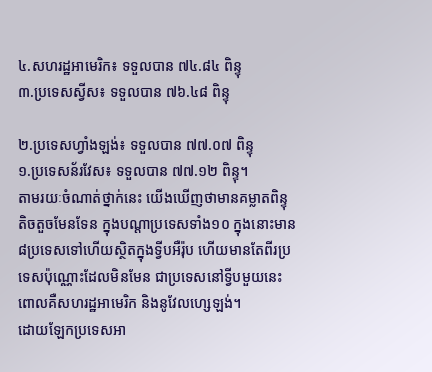៤.សហរដ្ឋអាមេរិក៖ ទទួលបាន ៧៤.៨៤ ពិន្ទុ
៣.ប្រទេសស្វីស៖ ទទួលបាន ៧៦.៤៨ ពិន្ទុ

២.ប្រទេសហ្វាំងឡង់៖ ទទួលបាន ៧៧.០៧ ពិន្ទុ
១.ប្រទេសន័រវែស៖ ទទួលបាន ៧៧.១២ ពិន្ទុ។
តាមរយៈចំណាត់ថ្នាក់នេះ យើងឃើញថាមានគម្លាតពិន្ទុតិចតួចមែនទែន ក្នុងបណ្ដាប្រទេសទាំង១០ ក្នុងនោះមាន ៨ប្រទេសទៅហើយស្ថិតក្នុងទ្វីបអឺរ៉ុប ហើយមានតែពីរប្រទេសប៉ុណ្ណោះដែលមិនមែន ជាប្រទេសនៅទ្វីបមួយនេះ ពោលគឺសហរដ្ឋអាមេរិក និងនូវែលហ្សេឡង់។
ដោយឡែកប្រទេសអា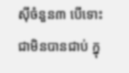ស៊ីចំនួន៣ បើទោះជាមិនបានជាប់ ក្នុ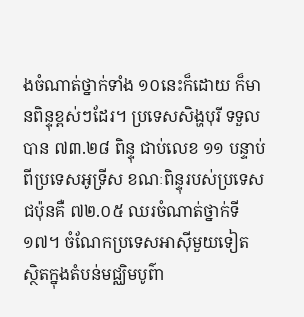ងចំណាត់ថ្នាក់ទាំង ១០នេះក៏ដោយ ក៏មានពិន្ទុខ្ពស់ៗដែរ។ ប្រទេសសិង្ហបុរី ទទួលបាន ៧៣.២៨ ពិន្ទុ ជាប់លេខ ១១ បន្ទាប់ពីប្រទេសអូទ្រីស ខណៈពិន្ទុរបស់ប្រទេសជប៉ុនគឺ ៧២.០៥ ឈរចំណាត់ថ្នាក់ទី ១៧។ ចំណែកប្រទេសអាស៊ីមួយទៀត ស្ថិតក្នុងតំបន់មជ្ឈិមបូព៌ា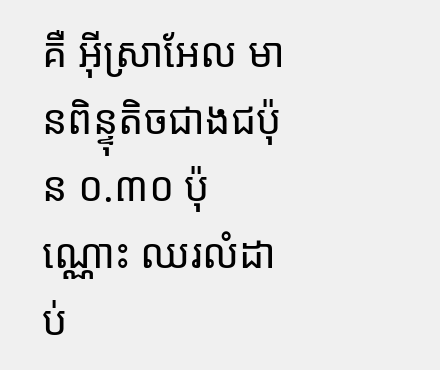គឺ អ៊ីស្រាអែល មានពិន្ទុតិចជាងជប៉ុន ០.៣០ ប៉ុណ្ណោះ ឈរលំដាប់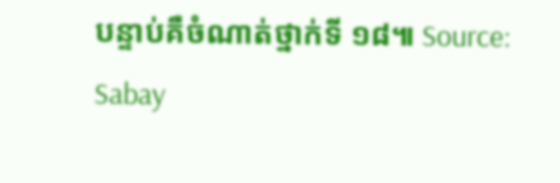បន្ទាប់គឺចំណាត់ថ្នាក់ទី ១៨៕ Source: Sabay